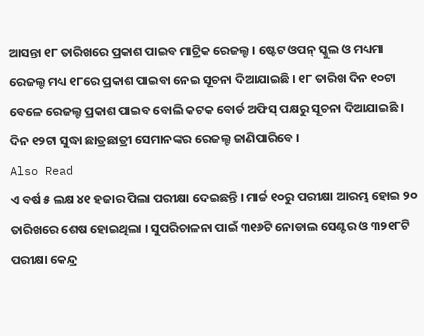ଆସନ୍ତା ୧୮ ତାରିଖରେ ପ୍ରକାଶ ପାଇବ ମାଟ୍ରିକ ରେଜଲ୍ଟ । ଷ୍ଟେଟ ଓପନ୍ ସ୍କୁଲ ଓ ମଧ୍ୟମା ରେଜଲ୍ଟ ମଧ୍ୟ ୧୮ରେ ପ୍ରକାଶ ପାଇବା ନେଇ ସୂଚନା ଦିଆଯାଇଛି । ୧୮ ତାରିଖ ଦିନ ୧୦ଟା ବେଳେ ରେଜଲ୍ଟ ପ୍ରକାଶ ପାଇବ ବୋଲି କଟକ ବୋର୍ଡ ଅଫିସ୍ ପକ୍ଷରୁ ସୂଚନା ଦିଆଯାଇଛି । ଦିନ ୧୨ଟା ସୁଦ୍ଧା ଛାତ୍ରଛାତ୍ରୀ ସେମାନଙ୍କର ରେଜଲ୍ଟ ଜାଣିପାରିବେ ।
Also Read
ଏ ବର୍ଷ ୫ ଲକ୍ଷ ୪୧ ହଜାର ପିଲା ପରୀକ୍ଷା ଦେଇଛନ୍ତି । ମାର୍ଚ୍ଚ ୧୦ରୁ ପରୀକ୍ଷା ଆରମ୍ଭ ହୋଇ ୨୦ ତାରିଖରେ ଶେଷ ହୋଇଥିଲା । ସୁପରିଚାଳନା ପାଇଁ ୩୧୬ଟି ନୋଡାଲ ସେଣ୍ଟର ଓ ୩୨୧୮ଟି ପରୀକ୍ଷା କେନ୍ଦ୍ର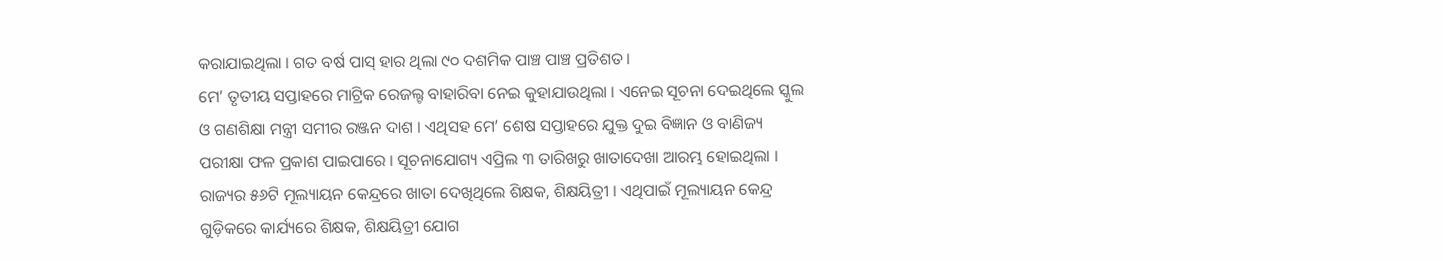କରାଯାଇଥିଲା । ଗତ ବର୍ଷ ପାସ୍ ହାର ଥିଲା ୯୦ ଦଶମିକ ପାଞ୍ଚ ପାଞ୍ଚ ପ୍ରତିଶତ ।
ମେ’ ତୃତୀୟ ସପ୍ତାହରେ ମାଟ୍ରିକ ରେଜଲ୍ଟ ବାହାରିବା ନେଇ କୁହାଯାଉଥିଲା । ଏନେଇ ସୂଚନା ଦେଇଥିଲେ ସ୍କୁଲ ଓ ଗଣଶିକ୍ଷା ମନ୍ତ୍ରୀ ସମୀର ରଞ୍ଜନ ଦାଶ । ଏଥିସହ ମେ’ ଶେଷ ସପ୍ତାହରେ ଯୁକ୍ତ ଦୁଇ ବିଜ୍ଞାନ ଓ ବାଣିଜ୍ୟ ପରୀକ୍ଷା ଫଳ ପ୍ରକାଶ ପାଇପାରେ । ସୂଚନାଯୋଗ୍ୟ ଏପ୍ରିଲ ୩ ତାରିଖରୁ ଖାତାଦେଖା ଆରମ୍ଭ ହୋଇଥିଲା । ରାଜ୍ୟର ୫୬ଟି ମୂଲ୍ୟାୟନ କେନ୍ଦ୍ରରେ ଖାତା ଦେଖିଥିଲେ ଶିକ୍ଷକ, ଶିକ୍ଷୟିତ୍ରୀ । ଏଥିପାଇଁ ମୂଲ୍ୟାୟନ କେନ୍ଦ୍ର ଗୁଡ଼ିକରେ କାର୍ଯ୍ୟରେ ଶିକ୍ଷକ, ଶିକ୍ଷୟିତ୍ରୀ ଯୋଗ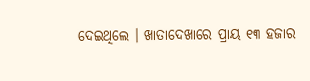ଦେଇଥିଲେ । ଖାତାଦେଖାରେ ପ୍ରାୟ ୧୩ ହଜାର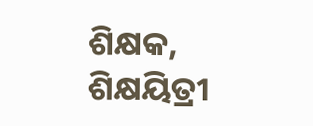ଶିକ୍ଷକ, ଶିକ୍ଷୟିତ୍ରୀ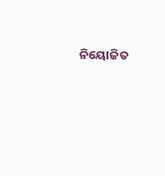ନିୟୋଜିତ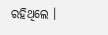ରହିଥିଲେ ।